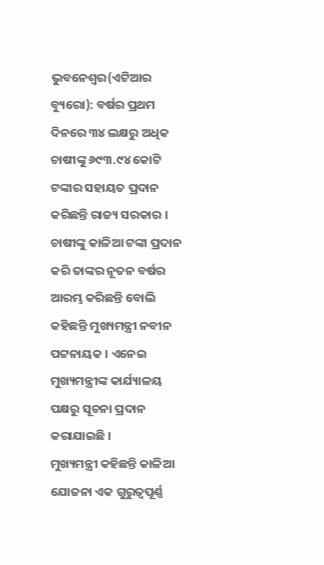ଭୁବନେଶ୍ୱର(ଏଟିଆର ବ୍ୟୁରୋ): ବର୍ଷର ପ୍ରଥମ ଦିନରେ ୩୪ ଲକ୍ଷରୁ ଅଧିକ ଚାଷୀଙ୍କୁ ୬୯୩.୯୪ କୋଟି ଟଙ୍କାର ସହାୟତ ପ୍ରଦାନ କରିଛନ୍ତି ରାଜ୍ୟ ସରକାର । ଚାଷୀଙ୍କୁ କାଳିଆ ଟଙ୍କା ପ୍ରଦାନ କରି ତାଙ୍କର ନୂତନ ବର୍ଷର ଆରମ୍ଭ କରିଛନ୍ତି ବୋଲି କହିଛନ୍ତି ମୁଖ୍ୟମନ୍ତ୍ରୀ ନବୀନ ପଟ୍ଟନାୟକ । ଏନେଇ ମୁଖ୍ୟମନ୍ତ୍ରୀଙ୍କ କାର୍ଯ୍ୟାଳୟ ପକ୍ଷରୁ ସୂଚନା ପ୍ରଦାନ କରାଯାଇଛି ।
ମୁଖ୍ୟମନ୍ତ୍ରୀ କହିଛନ୍ତି କାଳିଆ ଯୋଜନା ଏକ ଗୁରୁତ୍ୱପୂର୍ଣ୍ଣ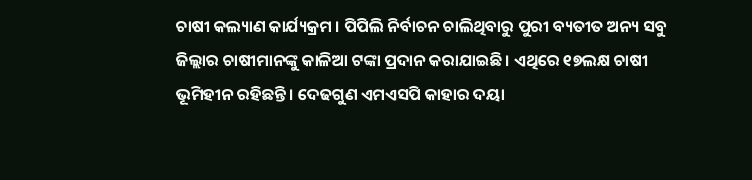ଚାଷୀ କଲ୍ୟାଣ କାର୍ଯ୍ୟକ୍ରମ । ପିପିଲି ନିର୍ବାଚନ ଚାଲିଥିବାରୁ ପୁରୀ ବ୍ୟତୀତ ଅନ୍ୟ ସବୁ ଜିଲ୍ଲାର ଚାଷୀମାନଙ୍କୁ କାଳିଆ ଟଙ୍କା ପ୍ରଦାନ କରାଯାଇଛି । ଏଥିରେ ୧୭ଲକ୍ଷ ଚାଷୀ ଭୂମିହୀନ ରହିଛନ୍ତି । ଦେଢଗୁଣ ଏମଏସପି କାହାର ଦୟା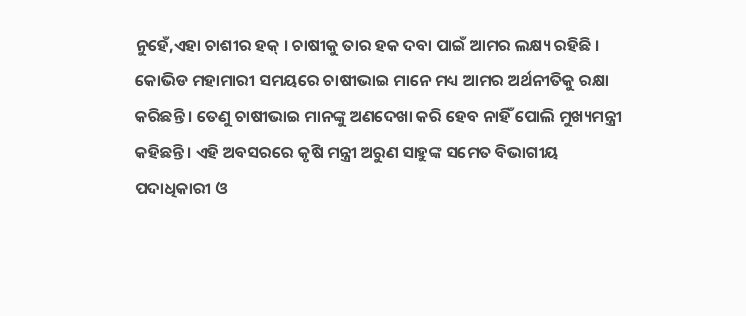ନୁହେଁ,ଏହା ଚାଶୀର ହକ୍ । ଚାଷୀକୁ ତାର ହକ ଦବା ପାଇଁ ଆମର ଲକ୍ଷ୍ୟ ରହିଛି ।
କୋଭିଡ ମହାମାରୀ ସମୟରେ ଚାଷୀଭାଇ ମାନେ ମଧ୍ୟ ଆମର ଅର୍ଥନୀତିକୁ ରକ୍ଷା କରିଛନ୍ତି । ତେଣୁ ଚାଷୀଭାଇ ମାନଙ୍କୁ ଅଣଦେଖା କରି ହେବ ନାହିଁ ପୋଲି ମୁଖ୍ୟମନ୍ତ୍ରୀ କହିଛନ୍ତି । ଏହି ଅବସରରେ କୃଷି ମନ୍ତ୍ରୀ ଅରୁଣ ସାହୁଙ୍କ ସମେତ ବିଭାଗୀୟ ପଦାଧିକାରୀ ଓ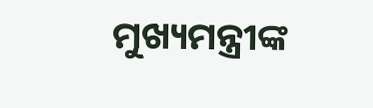ମୁଖ୍ୟମନ୍ତ୍ରୀଙ୍କ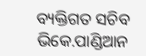ବ୍ୟକ୍ତିଗତ ସଚିବ ଭିକେ.ପାଣ୍ଡିଆନ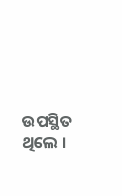ଉପସ୍ଥିତ ଥିଲେ ।